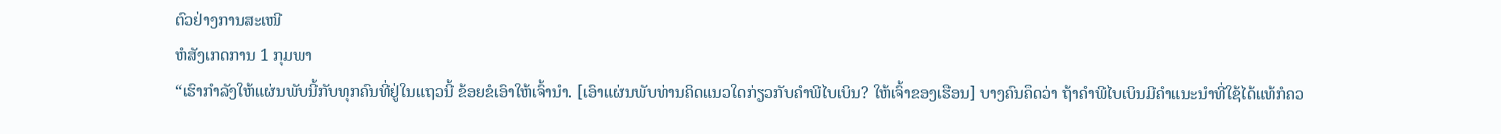ຕົວຢ່າງການສະເໜີ
ຫໍສັງເກດການ 1 ກຸມພາ
“ເຮົາກຳລັງໃຫ້ແຜ່ນພັບນີ້ກັບທຸກຄົນທີ່ຢູ່ໃນແຖວນີ້ ຂ້ອຍຂໍເອົາໃຫ້ເຈົ້ານຳ. [ເອົາແຜ່ນພັບທ່ານຄິດແນວໃດກ່ຽວກັບຄຳພີໄບເບິນ? ໃຫ້ເຈົ້າຂອງເຮືອນ] ບາງຄົນຄຶດວ່າ ຖ້າຄຳພີໄບເບິນມີຄຳແນະນຳທີ່ໃຊ້ໄດ້ແທ້ກໍຄວ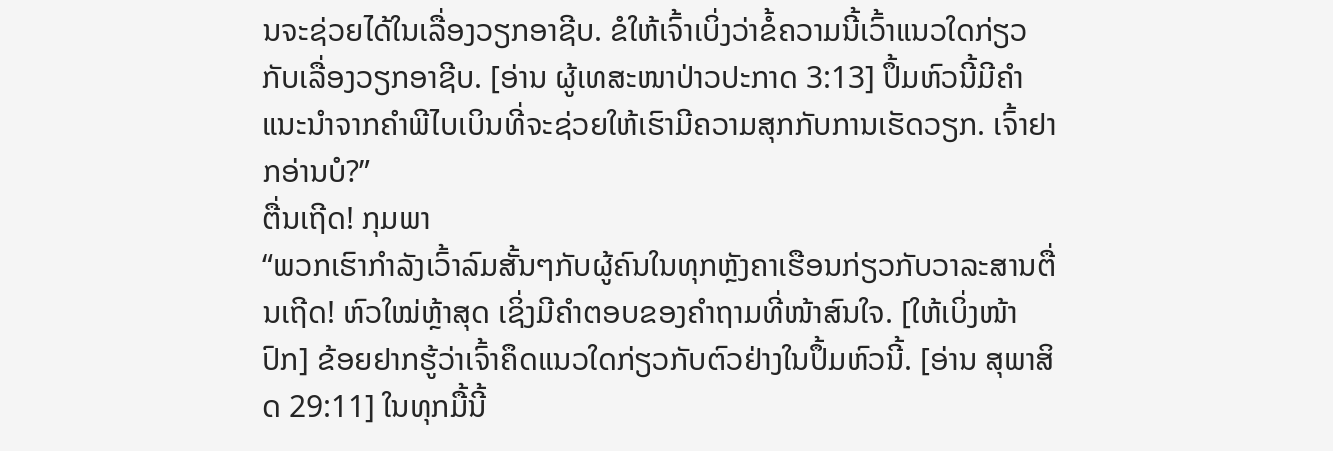ນຈະຊ່ວຍໄດ້ໃນເລື່ອງວຽກອາຊີບ. ຂໍໃຫ້ເຈົ້າເບິ່ງວ່າຂໍ້ຄວາມນີ້ເວົ້າແນວໃດກ່ຽວກັບເລື່ອງວຽກອາຊີບ. [ອ່ານ ຜູ້ເທສະໜາປ່າວປະກາດ 3:13] ປຶ້ມຫົວນີ້ມີຄຳແນະນຳຈາກຄຳພີໄບເບິນທີ່ຈະຊ່ວຍໃຫ້ເຮົາມີຄວາມສຸກກັບການເຮັດວຽກ. ເຈົ້າຢາກອ່ານບໍ?”
ຕື່ນເຖີດ! ກຸມພາ
“ພວກເຮົາກຳລັງເວົ້າລົມສັ້ນໆກັບຜູ້ຄົນໃນທຸກຫຼັງຄາເຮືອນກ່ຽວກັບວາລະສານຕື່ນເຖີດ! ຫົວໃໝ່ຫຼ້າສຸດ ເຊິ່ງມີຄຳຕອບຂອງຄຳຖາມທີ່ໜ້າສົນໃຈ. [ໃຫ້ເບິ່ງໜ້າປົກ] ຂ້ອຍຢາກຮູ້ວ່າເຈົ້າຄຶດແນວໃດກ່ຽວກັບຕົວຢ່າງໃນປຶ້ມຫົວນີ້. [ອ່ານ ສຸພາສິດ 29:11] ໃນທຸກມື້ນີ້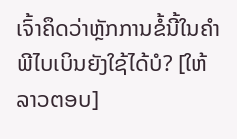ເຈົ້າຄຶດວ່າຫຼັກການຂໍ້ນີ້ໃນຄຳພີໄບເບິນຍັງໃຊ້ໄດ້ບໍ? [ໃຫ້ລາວຕອບ]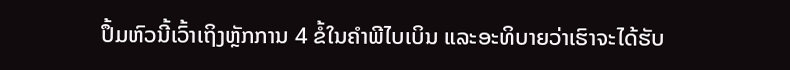ປຶ້ມຫົວນີ້ເວົ້າເຖິງຫຼັກການ 4 ຂໍ້ໃນຄຳພີໄບເບິນ ແລະອະທິບາຍວ່າເຮົາຈະໄດ້ຮັບ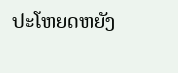ປະໂຫຍດຫຍັງ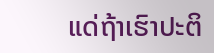ແດ່ຖ້າເຮົາປະຕິ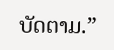ບັດຕາມ.”